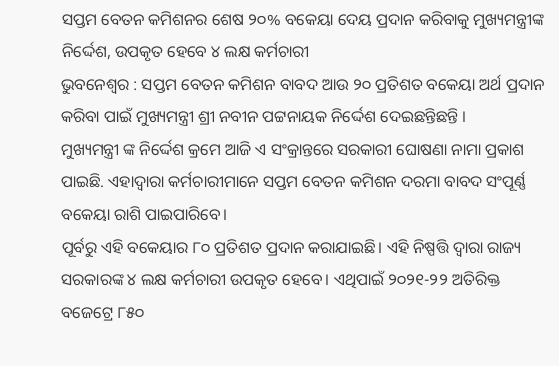ସପ୍ତମ ବେତନ କମିଶନର ଶେଷ ୨୦% ବକେୟା ଦେୟ ପ୍ରଦାନ କରିବାକୁ ମୁଖ୍ୟମନ୍ତ୍ରୀଙ୍କ ନିର୍ଦ୍ଦେଶ, ଉପକୃତ ହେବେ ୪ ଲକ୍ଷ କର୍ମଚାରୀ
ଭୁବନେଶ୍ୱର : ସପ୍ତମ ବେତନ କମିଶନ ବାବଦ ଆଉ ୨୦ ପ୍ରତିଶତ ବକେୟା ଅର୍ଥ ପ୍ରଦାନ କରିବା ପାଇଁ ମୁଖ୍ୟମନ୍ତ୍ରୀ ଶ୍ରୀ ନବୀନ ପଟ୍ଟନାୟକ ନିର୍ଦ୍ଦେଶ ଦେଇଛନ୍ତିଛନ୍ତି ।
ମୁଖ୍ୟମନ୍ତ୍ରୀ ଙ୍କ ନିର୍ଦ୍ଦେଶ କ୍ରମେ ଆଜି ଏ ସଂକ୍ରାନ୍ତରେ ସରକାରୀ ଘୋଷଣା ନାମା ପ୍ରକାଶ ପାଇଛି. ଏହାଦ୍ବାରା କର୍ମଚାରୀମାନେ ସପ୍ତମ ବେତନ କମିଶନ ଦରମା ବାବଦ ସଂପୂର୍ଣ୍ଣ ବକେୟା ରାଶି ପାଇପାରିବେ।
ପୂର୍ବରୁ ଏହି ବକେୟାର ୮୦ ପ୍ରତିଶତ ପ୍ରଦାନ କରାଯାଇଛି। ଏହି ନିଷ୍ପତ୍ତି ଦ୍ବାରା ରାଜ୍ୟ ସରକାରଙ୍କ ୪ ଲକ୍ଷ କର୍ମଚାରୀ ଉପକୃତ ହେବେ। ଏଥିପାଇଁ ୨୦୨୧-୨୨ ଅତିରିକ୍ତ ବଜେଟ୍ରେ ୮୫୦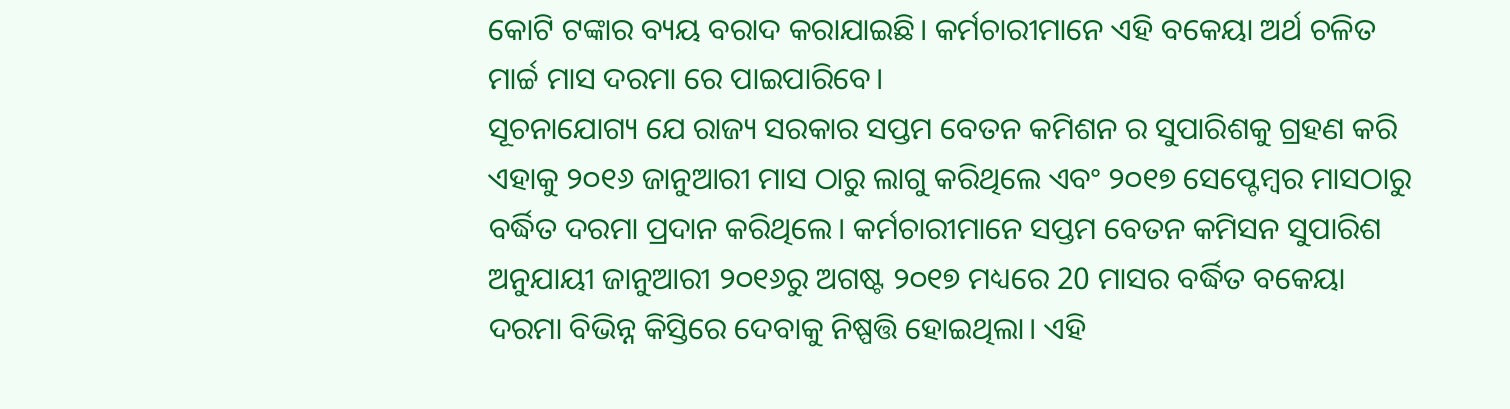କୋଟି ଟଙ୍କାର ବ୍ୟୟ ବରାଦ କରାଯାଇଛି। କର୍ମଚାରୀମାନେ ଏହି ବକେୟା ଅର୍ଥ ଚଳିତ ମାର୍ଚ୍ଚ ମାସ ଦରମା ରେ ପାଇପାରିବେ।
ସୂଚନାଯୋଗ୍ୟ ଯେ ରାଜ୍ୟ ସରକାର ସପ୍ତମ ବେତନ କମିଶନ ର ସୁପାରିଶକୁ ଗ୍ରହଣ କରି ଏହାକୁ ୨୦୧୬ ଜାନୁଆରୀ ମାସ ଠାରୁ ଲାଗୁ କରିଥିଲେ ଏବଂ ୨୦୧୭ ସେପ୍ଟେମ୍ବର ମାସଠାରୁ ବର୍ଦ୍ଧିତ ଦରମା ପ୍ରଦାନ କରିଥିଲେ। କର୍ମଚାରୀମାନେ ସପ୍ତମ ବେତନ କମିସନ ସୁପାରିଶ ଅନୁଯାୟୀ ଜାନୁଆରୀ ୨୦୧୬ରୁ ଅଗଷ୍ଟ ୨୦୧୭ ମଧ୍ୟରେ 20 ମାସର ବର୍ଦ୍ଧିତ ବକେୟା ଦରମା ବିଭିନ୍ନ କିସ୍ତିରେ ଦେବାକୁ ନିଷ୍ପତ୍ତି ହୋଇଥିଲା। ଏହି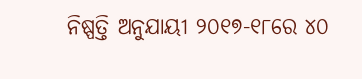ନିଷ୍ପତ୍ତି ଅନୁଯାୟୀ ୨୦୧୭-୧୮ରେ ୪୦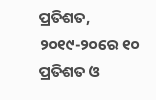ପ୍ରତିଶତ, ୨୦୧୯-୨୦ରେ ୧୦ ପ୍ରତିଶତ ଓ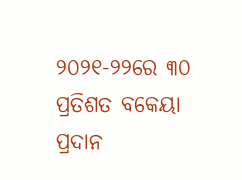୨୦୨୧-୨୨ରେ ୩୦ ପ୍ରତିଶତ ବକେୟା ପ୍ରଦାନ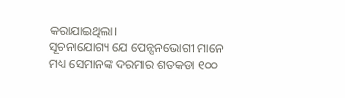କରାଯାଇଥିଲା।
ସୂଚନାଯୋଗ୍ୟ ଯେ ପେନ୍ସନଭୋଗୀ ମାନେ ମଧ୍ୟ ସେମାନଙ୍କ ଦରମାର ଶତକଡା ୧୦୦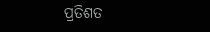ପ୍ରତିଶତ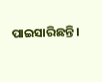ପାଇସାରିଛନ୍ତି।